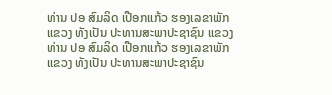ທ່ານ ປອ ສົມລິດ ເປືອກແກ້ວ ຮອງເລຂາພັກ ແຂວງ ທັງເປັນ ປະທານສະພາປະຊາຊົນ ແຂວງ
ທ່ານ ປອ ສົມລິດ ເປືອກແກ້ວ ຮອງເລຂາພັກ ແຂວງ ທັງເປັນ ປະທານສະພາປະຊາຊົນ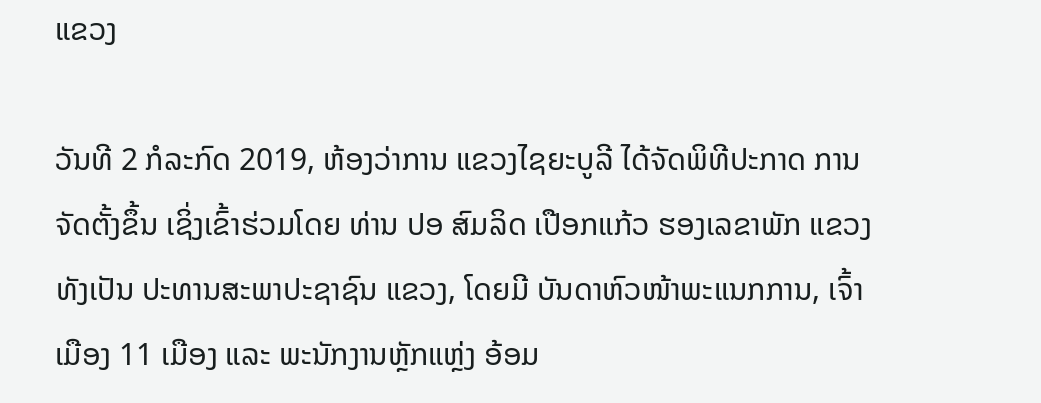ແຂວງ

ວັນທີ 2 ກໍລະກົດ 2019, ຫ້ອງວ່າການ ແຂວງໄຊຍະບູລີ ໄດ້ຈັດພິທີປະກາດ ການຈັດຕັ້ງຂຶ້ນ ເຊິ່ງເຂົ້າຮ່ວມໂດຍ ທ່ານ ປອ ສົມລິດ ເປືອກແກ້ວ ຮອງເລຂາພັກ ແຂວງ ທັງເປັນ ປະທານສະພາປະຊາຊົນ ແຂວງ, ໂດຍມີ ບັນດາຫົວໜ້າພະແນກການ, ເຈົ້າເມືອງ 11 ເມືອງ ແລະ ພະນັກງານຫຼັກແຫຼ່ງ ອ້ອມ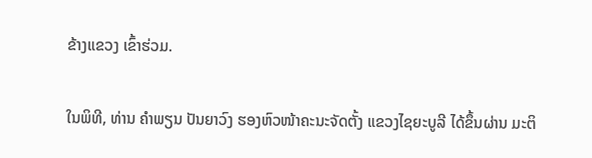ຂ້າງແຂວງ ເຂົ້າຮ່ວມ.

ໃນພິທີ, ທ່ານ ຄໍາພຽນ ປັນຍາວົງ ຮອງຫົວໜ້າຄະນະຈັດຕັ້ງ ແຂວງໄຊຍະບູລີ ໄດ້ຂຶ້ນຜ່ານ ມະຕິ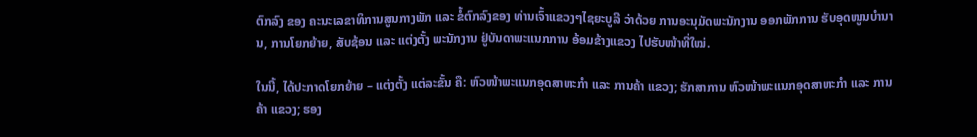ຕົກລົງ ຂອງ ຄະນະເລຂາທິການສູນກາງພັກ ແລະ ຂໍ້ຕົກລົງຂອງ ທ່ານເຈົ້າແຂວງໆໄຊຍະບູລີ ວ່າດ້ວຍ ການອະນຸມັດພະນັກງານ ອອກພັກການ ຮັບອຸດໜູນບໍານານ, ການໂຍກຍ້າຍ, ສັບຊ້ອນ ແລະ ແຕ່ງຕັ້ງ ພະນັກງານ ຢູ່ບັນດາພະແນກການ ອ້ອມຂ້າງແຂວງ ໄປຮັບໜ້າທີ່ໃໝ່.

ໃນນີ້, ໄດ້ປະກາດໂຍກຍ້າຍ – ແຕ່ງຕັ້ງ ແຕ່ລະຂັ້ນ ຄື: ຫົວໜ້າພະແນກອຸດສາຫະກໍາ ແລະ ການຄ້າ ແຂວງ; ຮັກສາການ ຫົວໜ້າພະແນກອຸດສາຫະກໍາ ແລະ ການຄ້າ ແຂວງ; ຮອງ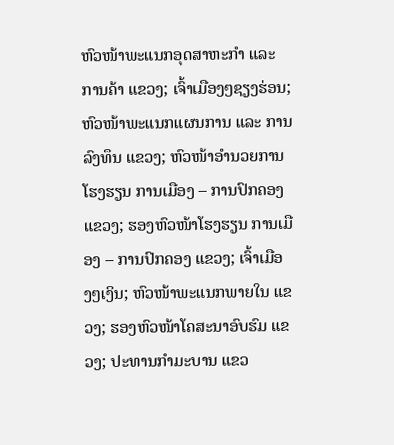ຫົວໜ້າພະແນກອຸດສາຫະກໍາ ແລະ ການຄ້າ ແຂວງ; ເຈົ້າເມືອງໆຊຽງຮ່ອນ; ຫົວໜ້າພະແນກແຜນການ ແລະ ການລົງທຶນ ແຂວງ; ຫົວໜ້າອໍານວຍການໂຮງຮຽນ ການເມືອງ – ການປົກຄອງ ແຂວງ; ຮອງຫົວໜ້າໂຮງຮຽນ ການເມືອງ – ການປົກຄອງ ແຂວງ; ເຈົ້າເມືອງໆເງິນ; ຫົວໜ້າພະແນກພາຍໃນ ແຂວງ; ຮອງຫົວໜ້າໂຄສະນາອົບຮົມ ແຂວງ; ປະທານກໍາມະບານ ແຂວ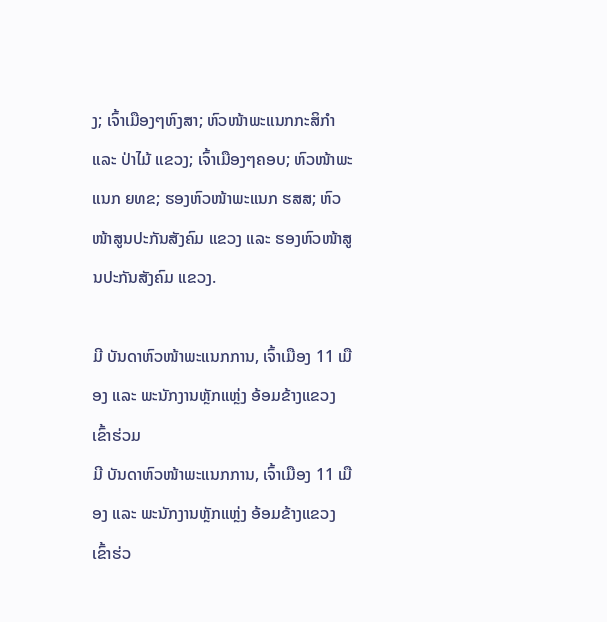ງ; ເຈົ້າເມືອງໆຫົງສາ; ຫົວໜ້າພະແນກກະສິກໍາ ແລະ ປ່າໄມ້ ແຂວງ; ເຈົ້າເມືອງໆຄອບ; ຫົວໜ້າພະແນກ ຍທຂ; ຮອງຫົວໜ້າພະແນກ ຮສສ; ຫົວໜ້າສູນປະກັນສັງຄົມ ແຂວງ ແລະ ຮອງຫົວໜ້າສູນປະກັນສັງຄົມ ແຂວງ.

ມີ ບັນດາຫົວໜ້າພະແນກການ, ເຈົ້າເມືອງ 11 ເມືອງ ແລະ ພະນັກງານຫຼັກແຫຼ່ງ ອ້ອມຂ້າງແຂວງ ເຂົ້າຮ່ວມ
ມີ ບັນດາຫົວໜ້າພະແນກການ, ເຈົ້າເມືອງ 11 ເມືອງ ແລະ ພະນັກງານຫຼັກແຫຼ່ງ ອ້ອມຂ້າງແຂວງ ເຂົ້າຮ່ວ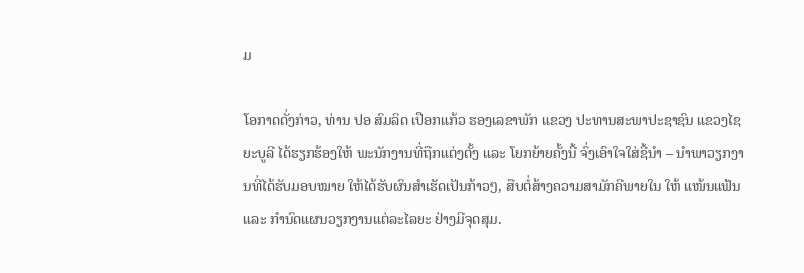ມ

ໂອກາດດັ່ງກ່າວ, ທ່ານ ປອ ສົມລິດ ເປືອກແກ້ວ ຮອງເລຂາພັກ ແຂວງ ປະທານສະພາປະຊາຊົນ ແຂວງໄຊຍະບູລີ ໄດ້ຮຽກຮ້ອງໃຫ້ ພະນັກງານທີ່ຖືກແຕ່ງຕັ້ງ ແລະ ໂຍກຍ້າຍຄັ້ງນີ້ ຈົ່ງເອົາໃຈໃສ່ຊີ້ນໍາ – ນໍາພາວຽກງານທີ່ໄດ້ຮັບມອບໝາຍ ໃຫ້ໄດ້ຮັບຜົນສໍາເຮັດເປັນກ້າວໆ, ສືບຕໍ່ສ້າງຄວາມສາມັກຄີພາຍໃນ ໃຫ້ ແໜ້ນແຟ້ນ ແລະ ກໍານົດແຜນວຽກງານແຕ່ລະໄລຍະ ຢ່າງມີຈຸດສຸມ.